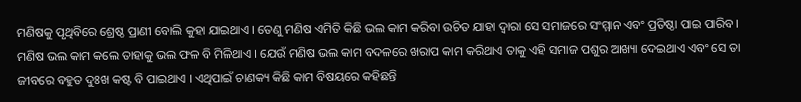ମଣିଷକୁ ପୃଥିବିରେ ଶ୍ରେଷ୍ଠ ପ୍ରାଣୀ ବୋଲି କୁହା ଯାଇଥାଏ । ତେଣୁ ମଣିଷ ଏମିତି କିଛି ଭଲ କାମ କରିବା ଉଚିତ ଯାହା ଦ୍ଵାରା ସେ ସମାଜରେ ସଂମ୍ମାନ ଏବଂ ପ୍ରତିଷ୍ଠା ପାଇ ପାରିବ । ମଣିଷ ଭଲ କାମ କଲେ ତାହାକୁ ଭଲ ଫଳ ବି ମିଳିଥାଏ । ଯେଉଁ ମଣିଷ ଭଲ କାମ ବଦଳରେ ଖରାପ କାମ କରିଥାଏ ତାକୁ ଏହି ସମାଜ ପଶୁର ଆଖ୍ୟା ଦେଇଥାଏ ଏବଂ ସେ ତା ଜୀବରେ ବହୁତ ଦୁଃଖ କଷ୍ଟ ବି ପାଇଥାଏ । ଏଥିପାଇଁ ଚାଣକ୍ୟ କିଛି କାମ ବିଷୟରେ କହିଛନ୍ତି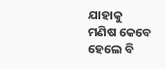ଯାହାକୁ ମଣିଷ କେବେ ହେଲେ ବି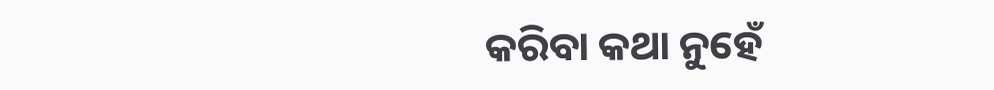କରିବା କଥା ନୁହେଁ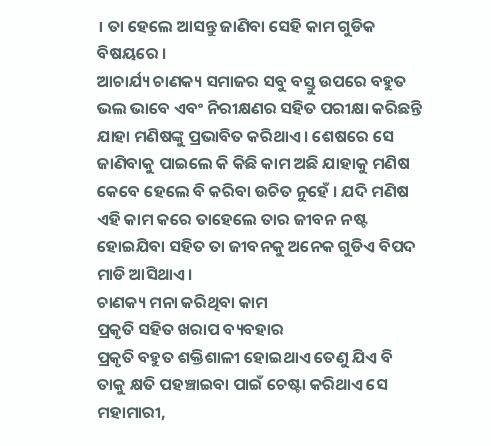। ତା ହେଲେ ଆସନ୍ତୁ ଜାଣିବା ସେହି କାମ ଗୁଡିକ ବିଷୟରେ ।
ଆଚାର୍ଯ୍ୟ ଚାଣକ୍ୟ ସମାଜର ସବୁ ବସ୍ତୁ ଉପରେ ବହୁତ ଭଲ ଭାବେ ଏବଂ ନିରୀକ୍ଷଣର ସହିତ ପରୀକ୍ଷା କରିଛନ୍ତି ଯାହା ମଣିଷଙ୍କୁ ପ୍ରଭାବିତ କରିଥାଏ । ଶେଷରେ ସେ ଜାଣିବାକୁ ପାଇଲେ କି କିଛି କାମ ଅଛି ଯାହାକୁ ମଣିଷ କେବେ ହେଲେ ବି କରିବା ଉଚିତ ନୁହେଁ । ଯଦି ମଣିଷ ଏହି କାମ କରେ ତାହେଲେ ତାର ଜୀବନ ନଷ୍ଟ ହୋଇଯିବା ସହିତ ତା ଜୀବନକୁ ଅନେକ ଗୁଡିଏ ବିପଦ ମାଡି ଆସିଥାଏ ।
ଚାଣକ୍ୟ ମନା କରିଥିବା କାମ
ପ୍ରକୃତି ସହିତ ଖରାପ ବ୍ୟବହାର
ପ୍ରକୃତି ବହୁତ ଶକ୍ତିଶାଳୀ ହୋଇଥାଏ ତେଣୁ ଯିଏ ବି ତାକୁ କ୍ଷତି ପହଞ୍ଚାଇବା ପାଇଁ ଚେଷ୍ଟା କରିଥାଏ ସେ ମହାମାରୀ,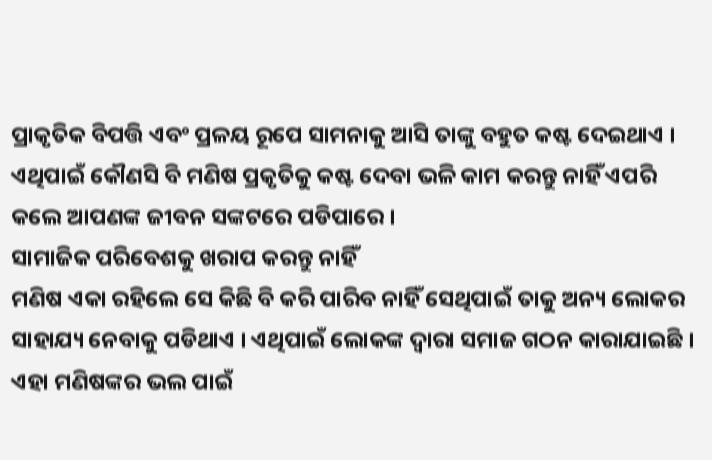ପ୍ରାକୃତିକ ବିପତ୍ତି ଏବଂ ପ୍ରଳୟ ରୂପେ ସାମନାକୁ ଆସି ତାଙ୍କୁ ବହୁତ କଷ୍ଟ ଦେଇଥାଏ । ଏଥିପାଇଁ କୌଣସି ବି ମଣିଷ ପ୍ରକୃତିକୁ କଷ୍ଟ ଦେବା ଭଳି କାମ କରନ୍ତୁ ନାହିଁ ଏପରି କଲେ ଆପଣଙ୍କ ଜୀବନ ସଙ୍କଟରେ ପଡିପାରେ ।
ସାମାଜିକ ପରିବେଶକୁ ଖରାପ କରନ୍ତୁ ନାହିଁ
ମଣିଷ ଏକା ରହିଲେ ସେ କିଛି ବି କରି ପାରିବ ନାହିଁ ସେଥିପାଇଁ ତାକୁ ଅନ୍ୟ ଲୋକର ସାହାଯ୍ୟ ନେବାକୁ ପଡିଥାଏ । ଏଥିପାଇଁ ଲୋକଙ୍କ ଦ୍ଵାରା ସମାଜ ଗଠନ କାରାଯାଇଛି । ଏହା ମଣିଷଙ୍କର ଭଲ ପାଇଁ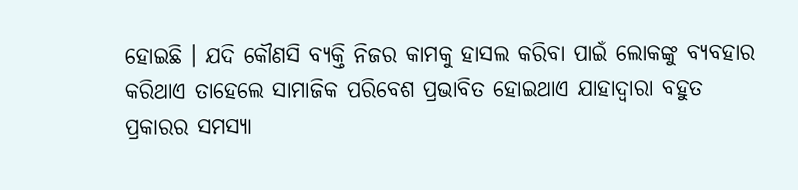ହୋଇଛି । ଯଦି କୌଣସି ବ୍ୟକ୍ତି ନିଜର କାମକୁ ହାସଲ କରିବା ପାଇଁ ଲୋକଙ୍କୁ ବ୍ୟବହାର କରିଥାଏ ତାହେଲେ ସାମାଜିକ ପରିବେଶ ପ୍ରଭାବିତ ହୋଇଥାଏ ଯାହାଦ୍ୱାରା ବହୁତ ପ୍ରକାରର ସମସ୍ୟା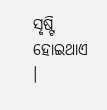ସୃଷ୍ଟି ହୋଇଥାଏ ।